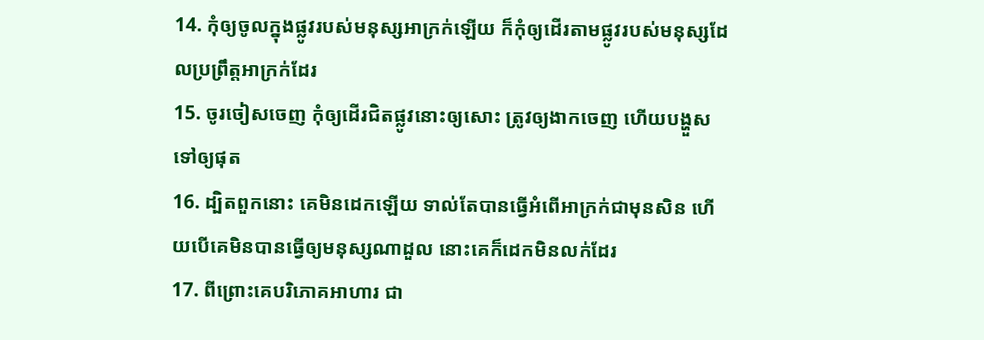14. កុំឲ្យចូលក្នុងផ្លូវរបស់មនុស្សអាក្រក់ឡើយ ក៏កុំឲ្យដើរតាមផ្លូវរបស់មនុស្សដែលប្រព្រឹត្តអាក្រក់ដែរ
15. ចូរចៀសចេញ កុំឲ្យដើរជិតផ្លូវនោះឲ្យសោះ ត្រូវឲ្យងាកចេញ ហើយបង្ហួសទៅឲ្យផុត
16. ដ្បិតពួកនោះ គេមិនដេកឡើយ ទាល់តែបានធ្វើអំពើអាក្រក់ជាមុនសិន ហើយបើគេមិនបានធ្វើឲ្យមនុស្សណាដួល នោះគេក៏ដេកមិនលក់ដែរ
17. ពីព្រោះគេបរិភោគអាហារ ជា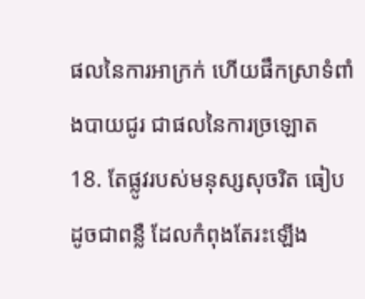ផលនៃការអាក្រក់ ហើយផឹកស្រាទំពាំងបាយជូរ ជាផលនៃការច្រឡោត
18. តែផ្លូវរបស់មនុស្សសុចរិត ធៀបដូចជាពន្លឺ ដែលកំពុងតែរះឡើង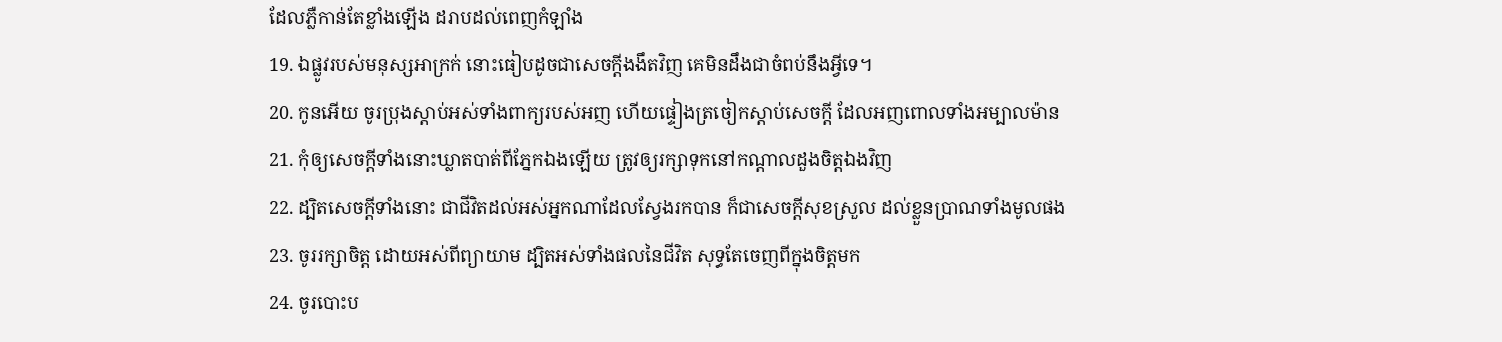ដែលភ្លឺកាន់តែខ្លាំងឡើង ដរាបដល់ពេញកំឡាំង
19. ឯផ្លូវរបស់មនុស្សអាក្រក់ នោះធៀបដូចជាសេចក្តីងងឹតវិញ គេមិនដឹងជាចំពប់នឹងអ្វីទេ។
20. កូនអើយ ចូរប្រុងស្តាប់អស់ទាំងពាក្យរបស់អញ ហើយផ្ទៀងត្រចៀកស្តាប់សេចក្តី ដែលអញពោលទាំងអម្បាលម៉ាន
21. កុំឲ្យសេចក្តីទាំងនោះឃ្លាតបាត់ពីភ្នែកឯងឡើយ ត្រូវឲ្យរក្សាទុកនៅកណ្តាលដួងចិត្តឯងវិញ
22. ដ្បិតសេចក្តីទាំងនោះ ជាជីវិតដល់អស់អ្នកណាដែលស្វែងរកបាន ក៏ជាសេចក្តីសុខស្រួល ដល់ខ្លួនប្រាណទាំងមូលផង
23. ចូររក្សាចិត្ត ដោយអស់ពីព្យាយាម ដ្បិតអស់ទាំងផលនៃជីវិត សុទ្ធតែចេញពីក្នុងចិត្តមក
24. ចូរបោះប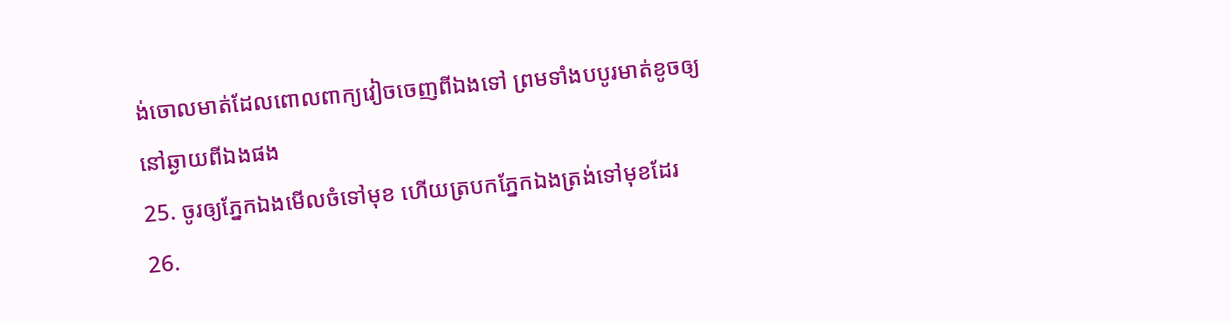ង់ចោលមាត់ដែលពោលពាក្យវៀចចេញពីឯងទៅ ព្រមទាំងបបូរមាត់ខូចឲ្យនៅឆ្ងាយពីឯងផង
25. ចូរឲ្យភ្នែកឯងមើលចំទៅមុខ ហើយត្របកភ្នែកឯងត្រង់ទៅមុខដែរ
26.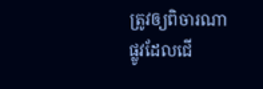ត្រូវឲ្យពិចារណាផ្លូវដែលជើ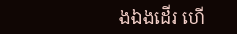ងឯងដើរ ហើ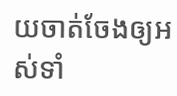យចាត់ចែងឲ្យអស់ទាំ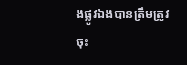ងផ្លូវឯងបានត្រឹមត្រូវចុះ